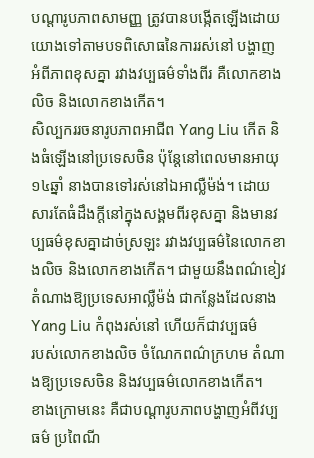បណ្ដារូបភាពសាមញ្ញ ត្រូវបានបង្កើតឡើងដោយយោងទៅតាមបទពិសោធនៃការរស់នៅ បង្ហាញ
អំពីភាពខុសគ្នា រវាងវប្បធម៌ទាំងពីរ គឺលោកខាងលិច និងលោកខាងកើត។
សិល្បកររចនារូបភាពអាជីព Yang Liu កើត និងធំឡើងនៅប្រទេសចិន ប៉ុន្ដែនៅពេលមានអាយុ
១៤ឆ្នាំ នាងបានទៅរស់នៅឯអាល្លឺម៉ង់។ ដោយសារតែធំដឹងក្ដីនៅក្នុងសង្គមពីរខុសគ្នា និងមានវប្បធម៌ខុសគ្នាដាច់ស្រឡះ រវាងវប្បធម៌នៃលោកខាងលិច និងលោកខាងកើត។ ជាមួយនឹងពណ៌ខៀវតំណាងឱ្យប្រទេសអាល្លឺម៉ង់ ជាកន្លែងដែលនាងYang Liu កំពុងរស់នៅ ហើយក៏ជាវប្បធម៌
របស់លោកខាងលិច ចំណែកពណ៌ក្រហម តំណាងឱ្យប្រទេសចិន និងវប្បធម៌លោកខាងកើត។
ខាងក្រោមនេះ គឺជាបណ្ដារូបភាពបង្ហាញអំពីវប្បធម៌ ប្រពៃណី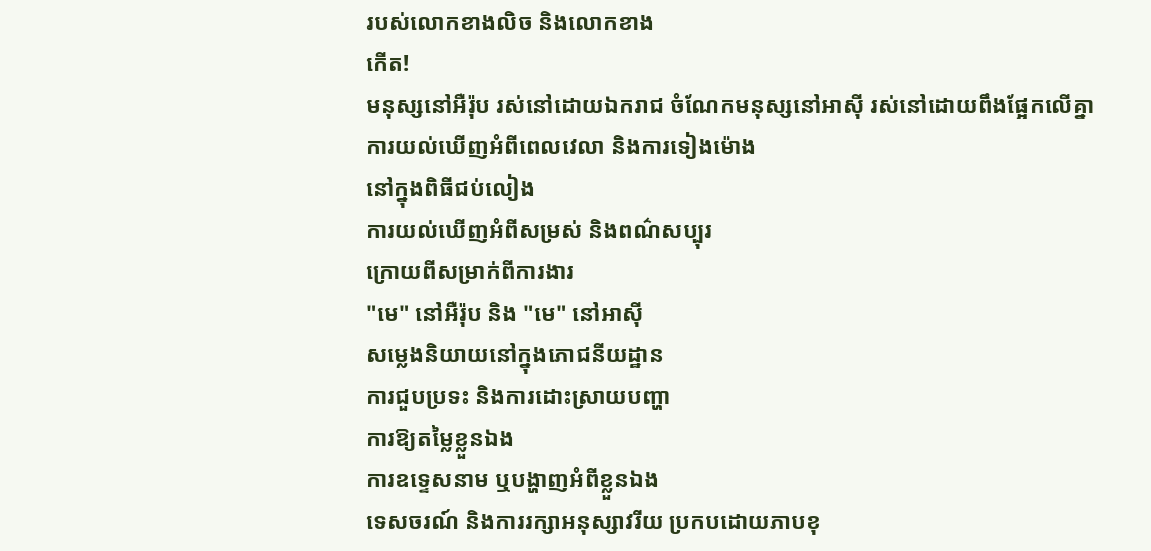របស់លោកខាងលិច និងលោកខាង
កើត!
មនុស្សនៅអឺរ៉ុប រស់នៅដោយឯករាជ ចំណែកមនុស្សនៅអាស៊ី រស់នៅដោយពឹងផ្អែកលើគ្នា
ការយល់ឃើញអំពីពេលវេលា និងការទៀងម៉ោង
នៅក្នុងពិធីជប់លៀង
ការយល់ឃើញអំពីសម្រស់ និងពណ៌សប្បុរ
ក្រោយពីសម្រាក់ពីការងារ
"មេ" នៅអឺរ៉ុប និង "មេ" នៅអាស៊ី
សម្លេងនិយាយនៅក្នុងភោជនីយដ្ឋាន
ការជួបប្រទះ និងការដោះស្រាយបញ្ហា
ការឱ្យតម្លៃខ្លួនឯង
ការឧទ្ទេសនាម ឬបង្ហាញអំពីខ្លួនឯង
ទេសចរណ៍ និងការរក្សាអនុស្សាវរីយ ប្រកបដោយភាបខុ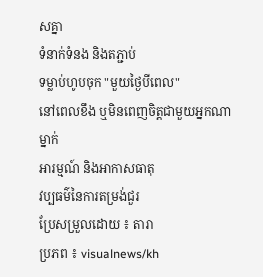សគ្នា
ទំនាក់ទំនង និងតភ្ជាប់
ទម្លាប់ហូបចុក "មួយថ្ងៃបីពេល"
នៅពេលខឹង ឬមិនពេញចិត្តជាមួយអ្នកណាម្នាក់
អារម្មណ៍ និងអាកាសធាតុ
វប្បធម៌នៃការតម្រង់ជួរ
ប្រែសម្រួលដោយ ៖ តារា
ប្រភព ៖ visualnews/kh